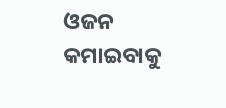ଓଜନ କମାଇବାକୁ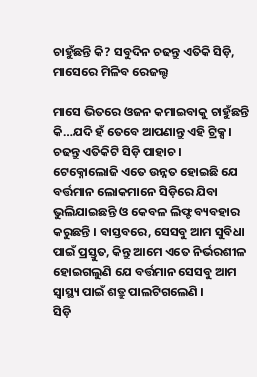ଚାହୁଁଛନ୍ତି କି? ସବୁଦିନ ଚଢନ୍ତୁ ଏତିକି ସିଡ଼ି, ମାସେରେ ମିଳିବ ରେଜଲ୍ଟ

ମାସେ ଭିତରେ ଓଜନ କମାଇବାକୁ ଚାହୁଁଛନ୍ତି କି…ଯଦି ହଁ ତେବେ ଆପଣାନ୍ତୁ ଏହି ଟ୍ରିକ୍ସ । ଚଢନ୍ତୁ ଏତିକିଟି ସିଡ଼ି ପାହାଚ ।
ଟେକ୍ନୋଲୋଜି ଏତେ ଉନ୍ନତ ହୋଇଛି ଯେ ବର୍ତ୍ତମାନ ଲୋକମାନେ ସିଡ଼ିରେ ଯିବା ଭୁଲିଯାଇଛନ୍ତି ଓ କେବଳ ଲିଫ୍ଟ ବ୍ୟବହାର କରୁଛନ୍ତି । ବାସ୍ତବରେ, ସେସବୁ ଆମ ସୁବିଧା ପାଇଁ ପ୍ରସ୍ତୁତ, କିନ୍ତୁ ଆମେ ଏତେ ନିର୍ଭରଶୀଳ ହୋଇଗଲୁଣି ଯେ ବର୍ତ୍ତମାନ ସେସବୁ ଆମ ସ୍ୱାସ୍ଥ୍ୟ ପାଇଁ ଶତ୍ରୁ ପାଲଟିଗଲେଣି ।
ସିଡ଼ି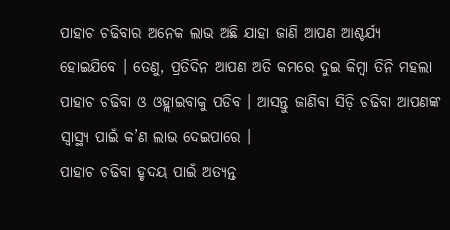ପାହାଚ ଚଢିବାର ଅନେକ ଲାଭ ଅଛି ଯାହା ଜାଣି ଆପଣ ଆଶ୍ଚର୍ଯ୍ୟ ହୋଇଯିବେ । ତେଣୁ, ପ୍ରତିଦିନ ଆପଣ ଅତି କମରେ ଦୁଇ କିମ୍ବା ତିନି ମହଲା ପାହାଚ ଚଢିବା ଓ ଓହ୍ଲାଇବାକୁ ପଡିବ । ଆସନ୍ତୁ ଜାଣିବା ସିଡ଼ି ଚଢିବା ଆପଣଙ୍କ ସ୍ୱାସ୍ଥ୍ୟ ପାଇଁ କ’ଣ ଲାଭ ଦେଇପାରେ ।
ପାହାଚ ଚଢିବା ହୃଦୟ ପାଇଁ ଅତ୍ୟନ୍ତ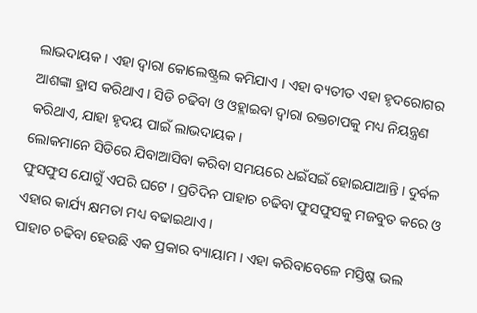ଲାଭଦାୟକ । ଏହା ଦ୍ୱାରା କୋଲେଷ୍ଟ୍ରଲ କମିଯାଏ । ଏହା ବ୍ୟତୀତ ଏହା ହୃଦରୋଗର ଆଶଙ୍କା ହ୍ରାସ କରିଥାଏ । ସିଡି ଚଢିବା ଓ ଓହ୍ଲାଇବା ଦ୍ୱାରା ରକ୍ତଚାପକୁ ମଧ୍ୟ ନିୟନ୍ତ୍ରଣ କରିଥାଏ, ଯାହା ହୃଦୟ ପାଇଁ ଲାଭଦାୟକ ।
ଲୋକମାନେ ସିଡିରେ ଯିବାଆସିବା କରିବା ସମୟରେ ଧଇଁସଇଁ ହୋଇଯାଆନ୍ତି । ଦୁର୍ବଳ ଫୁସଫୁସ ଯୋଗୁଁ ଏପରି ଘଟେ । ପ୍ରତିଦିନ ପାହାଚ ଚଢିବା ଫୁସଫୁସକୁ ମଜବୁତ କରେ ଓ ଏହାର କାର୍ଯ୍ୟ କ୍ଷମତା ମଧ୍ୟ ବଢାଇଥାଏ ।
ପାହାଚ ଚଢିବା ହେଉଛି ଏକ ପ୍ରକାର ବ୍ୟାୟାମ । ଏହା କରିବାବେଳେ ମସ୍ତିଷ୍କ ଭଲ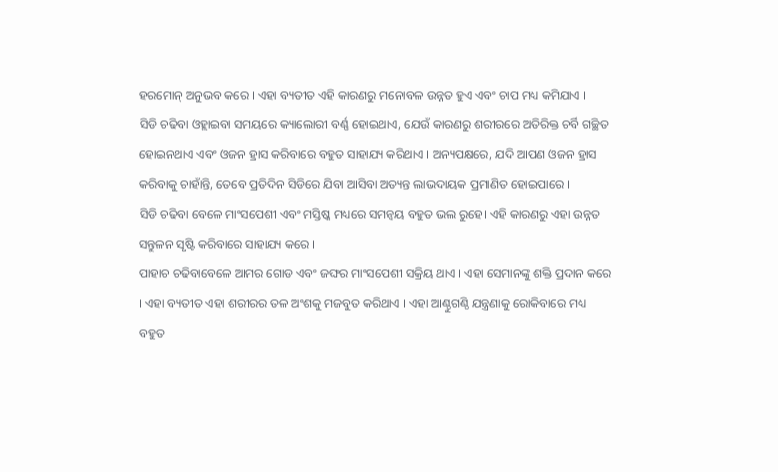ହରମୋନ୍ ଅନୁଭବ କରେ । ଏହା ବ୍ୟତୀତ ଏହି କାରଣରୁ ମନୋବଳ ଉନ୍ନତ ହୁଏ ଏବଂ ଚାପ ମଧ୍ୟ କମିଯାଏ ।
ସିଡି ଚଢିବା ଓହ୍ଲାଇବା ସମୟରେ କ୍ୟାଲୋରୀ ବର୍ଣ୍ଣ ହୋଇଥାଏ, ଯେଉଁ କାରଣରୁ ଶରୀରରେ ଅତିରିକ୍ତ ଚର୍ବି ଗଚ୍ଛିତ ହୋଇନଥାଏ ଏବଂ ଓଜନ ହ୍ରାସ କରିବାରେ ବହୁତ ସାହାଯ୍ୟ କରିଥାଏ । ଅନ୍ୟପକ୍ଷରେ, ଯଦି ଆପଣ ଓଜନ ହ୍ରାସ କରିବାକୁ ଚାହାଁନ୍ତି, ତେବେ ପ୍ରତିଦିନ ସିଡିରେ ଯିବା ଆସିବା ଅତ୍ୟନ୍ତ ଲାଭଦାୟକ ପ୍ରମାଣିତ ହୋଇପାରେ ।
ସିଡି ଚଢିବା ବେଳେ ମାଂସପେଶୀ ଏବଂ ମସ୍ତିଷ୍କ ମଧ୍ୟରେ ସମନ୍ୱୟ ବହୁତ ଭଲ ରୁହେ। ଏହି କାରଣରୁ ଏହା ଉନ୍ନତ ସନ୍ତୁଳନ ସୃଷ୍ଟି କରିବାରେ ସାହାଯ୍ୟ କରେ ।
ପାହାଚ ଚଢିବାବେଳେ ଆମର ଗୋଡ ଏବଂ ଜଙ୍ଘର ମାଂସପେଶୀ ସକ୍ରିୟ ଥାଏ । ଏହା ସେମାନଙ୍କୁ ଶକ୍ତି ପ୍ରଦାନ କରେ । ଏହା ବ୍ୟତୀତ ଏହା ଶରୀରର ତଳ ଅଂଶକୁ ମଜବୁତ କରିଥାଏ । ଏହା ଆଣ୍ଠୁଗଣ୍ଠି ଯନ୍ତ୍ରଣାକୁ ରୋକିବାରେ ମଧ୍ୟ ବହୁତ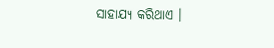ସାହାଯ୍ୟ କରିଥାଏ ।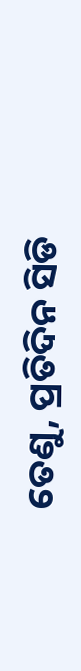ତେଣୁ, ପ୍ରତିଦିନ ସିଡି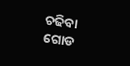ଚଢିବା ଗୋଡ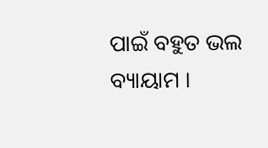ପାଇଁ ବହୁତ ଭଲ ବ୍ୟାୟାମ ।